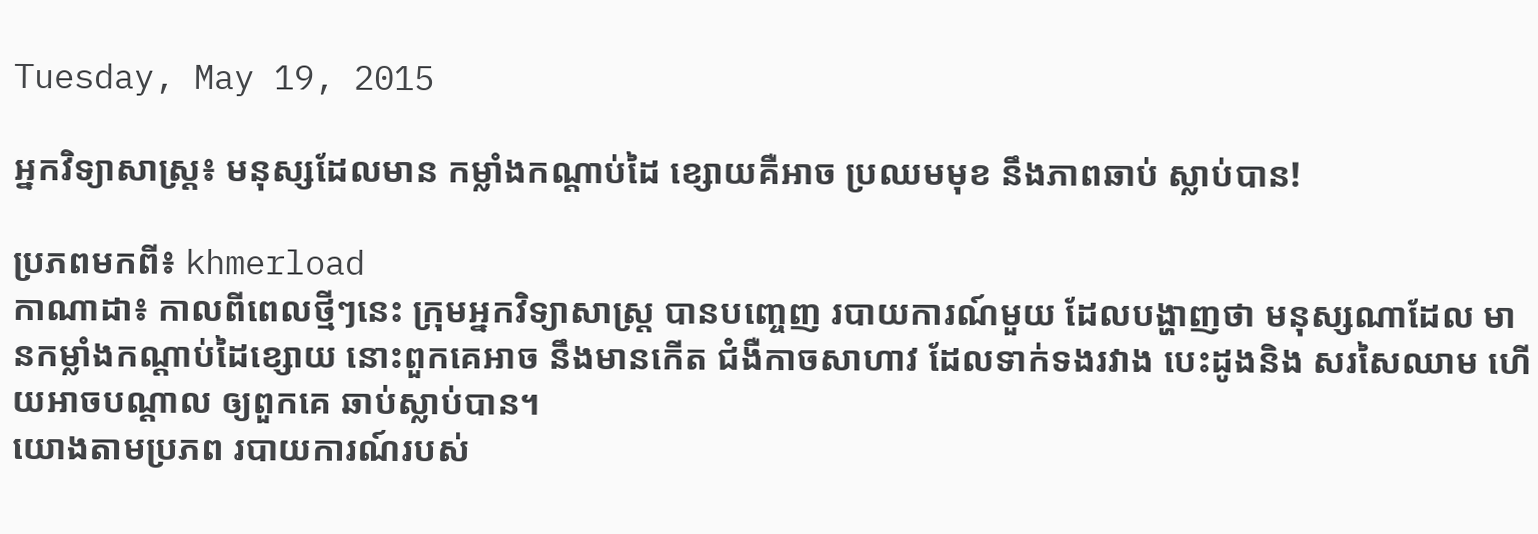Tuesday, May 19, 2015

អ្នកវិទ្យាសាស្ត្រ៖ មនុស្សដែលមាន កម្លាំងកណ្តាប់ដៃ ខ្សោយគឺអាច ប្រឈមមុខ នឹងភាពឆាប់ ស្លាប់បាន!

ប្រភពមកពី៖ khmerload
កាណាដា៖ កាលពីពេលថ្មីៗនេះ ក្រុមអ្នកវិទ្យាសាស្ត្រ បានបញ្ចេញ របាយការណ៍មួយ ដែលបង្ហាញថា មនុស្សណាដែល មានកម្លាំងកណ្តាប់ដៃខ្សោយ នោះពួកគេអាច នឹងមានកើត ជំងឺកាចសាហាវ ដែលទាក់ទងរវាង បេះដូងនិង សរសៃឈាម ហើយអាចបណ្តាល ឲ្យពួកគេ ឆាប់ស្លាប់បាន។
យោងតាមប្រភព របាយការណ៍របស់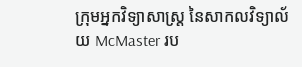ក្រុមអ្នកវិទ្យាសាស្ត្រ នៃសាកលវិទ្យាល័យ McMaster រប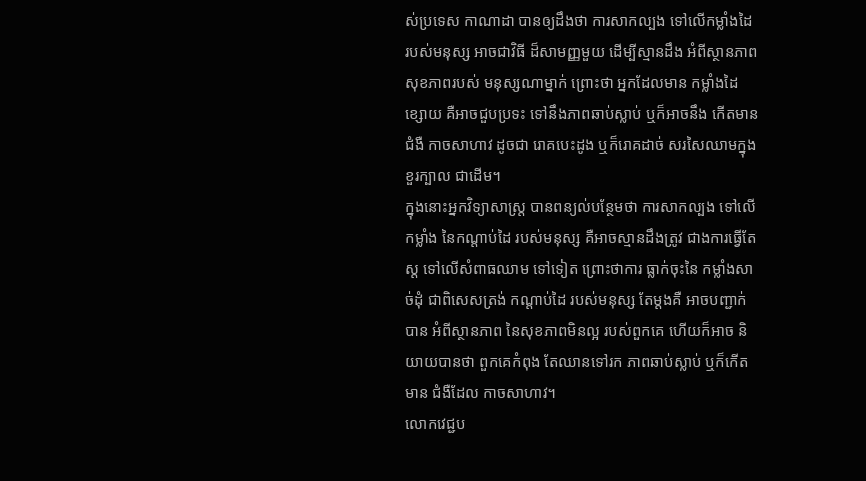ស់ប្រទេស កាណាដា បានឲ្យដឹងថា ការសាកល្បង ទៅលើកម្លាំងដៃ របស់មនុស្ស អាចជាវិធី ដ៏សាមញ្ញមួយ ដើម្បីស្មានដឹង អំពីស្ថានភាព សុខភាពរបស់ មនុស្សណាម្នាក់ ព្រោះថា អ្នកដែលមាន កម្លាំងដៃខ្សោយ គឺអាចជួបប្រទះ ទៅនឹងភាពឆាប់ស្លាប់ ឬក៏អាចនឹង កើតមានជំងឺ កាចសាហាវ ដូចជា រោគបេះដូង ឬក៏រោគដាច់ សរសៃឈាមក្នុង ខួរក្បាល ជាដើម។
ក្នុងនោះអ្នកវិទ្យាសាស្ត្រ បានពន្យល់បន្ថែមថា ការសាកល្បង ទៅលើកម្លាំង នៃកណ្តាប់ដៃ របស់មនុស្ស គឺអាចស្មានដឹងត្រូវ ជាងការធ្វើតែស្ត ទៅលើសំពាធឈាម ទៅទៀត ព្រោះថាការ ធ្លាក់ចុះនៃ កម្លាំងសាច់ដុំ ជាពិសេសត្រង់ កណ្តាប់ដៃ របស់មនុស្ស តែម្តងគឺ អាចបញ្ជាក់បាន អំពីស្ថានភាព នៃសុខភាពមិនល្អ របស់ពួកគេ ហើយក៏អាច និយាយបានថា ពួកគេកំពុង តែឈានទៅរក ភាពឆាប់ស្លាប់ ឬក៏កើតមាន ជំងឺដែល កាចសាហាវ។
លោកវេជ្ជប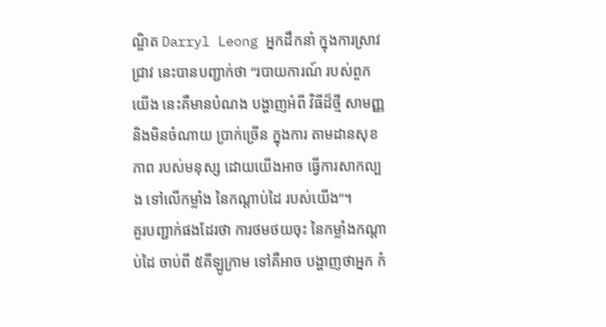ណ្ឌិត Darryl Leong អ្នកដឹកនាំ ក្នុងការស្រាវជ្រាវ នេះបានបញ្ជាក់ថា “របាយការណ៍ របស់ពួកយើង នេះគឺមានបំណង បង្ហាញអំពី វិធីដ៏ថ្មី សាមញ្ញ និងមិនចំណាយ ប្រាក់ច្រើន ក្នុងការ តាមដានសុខភាព របស់មនុស្ស ដោយយើងអាច ធ្វើការសាកល្បង ទៅលើកម្លាំង នៃកណ្តាប់ដៃ របស់យើង”។
គួរបញ្ជាក់ផងដែរថា ការថមថយចុះ នៃកម្លាំងកណ្តាប់ដៃ ចាប់ពី ៥គីឡូក្រាម ទៅគឺអាច បង្ហាញថាអ្នក កំ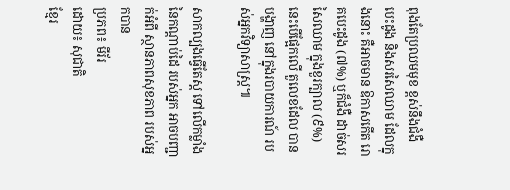ពុងតែប្រឈមមុខ ខ្ពស់នឹងជំងឺ បេះដូង និងសរសៃឈាម ដែលក្នុងនោះ គឺអាចមាន ឱកាសកើត រោគបេះដូង (៧%) ឬក៏ជំងឺ ដាច់សរសៃឈាម ក្នុងខួរក្បាល (៩%) នេះបើផ្អែកលើ តួលេខដែល បានបង្ហាញ នៅក្នុងរបាយការណ៍ របស់អ្នកវិទ្យាសាស្ត្រ៕

សាកល្បងធ្វើតែស្ត ទៅលើកម្លាំង នៃកណ្តាប់ដៃ របស់អ្នក អាចបញ្ជាក់អំពី ស្ថានភាពសុខភាព របស់អ្នកបាន
ប្រភព៖ មីរ័រ
ដោយ៖ សុជាតិ
ខ្មែរ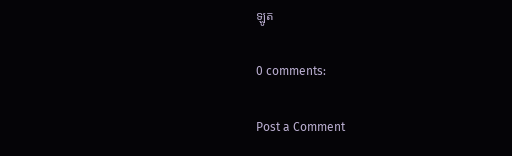ឡូត

0 comments:

Post a Comment